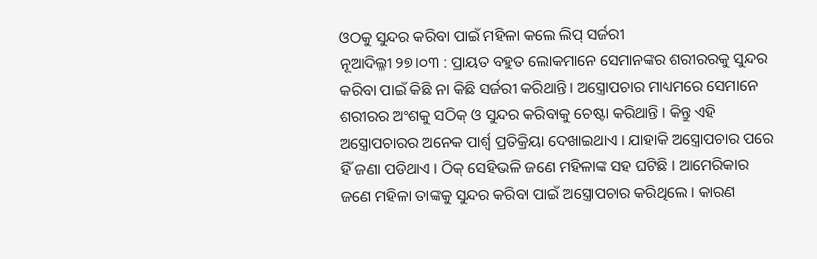ଓଠକୁ ସୁନ୍ଦର କରିବା ପାଇଁ ମହିଳା କଲେ ଲିପ୍ ସର୍ଜରୀ
ନୂଆଦିଲ୍ଳୀ ୨୭।୦୩ : ପ୍ରାୟତ ବହୁତ ଲୋକମାନେ ସେମାନଙ୍କର ଶରୀରରକୁ ସୁନ୍ଦର କରିବା ପାଇଁ କିଛି ନା କିଛି ସର୍ଜରୀ କରିଥାନ୍ତି। ଅସ୍ତ୍ରୋପଚାର ମାଧ୍ୟମରେ ସେମାନେ ଶରୀରର ଅଂଶକୁ ସଠିକ୍ ଓ ସୁନ୍ଦର କରିବାକୁ ଚେଷ୍ଟା କରିଥାନ୍ତି । କିନ୍ତୁ ଏହି ଅସ୍ତ୍ରୋପଚାରର ଅନେକ ପାର୍ଶ୍ୱ ପ୍ରତିକ୍ରିୟା ଦେଖାଇଥାଏ । ଯାହାକି ଅସ୍ତ୍ରୋପଚାର ପରେ ହିଁ ଜଣା ପଡିଥାଏ । ଠିକ୍ ସେହିଭଳି ଜଣେ ମହିଳାଙ୍କ ସହ ଘଟିଛି । ଆମେରିକାର ଜଣେ ମହିଳା ତାଙ୍କକୁ ସୁନ୍ଦର କରିବା ପାଇଁ ଅସ୍ତ୍ରୋପଚାର କରିଥିଲେ । କାରଣ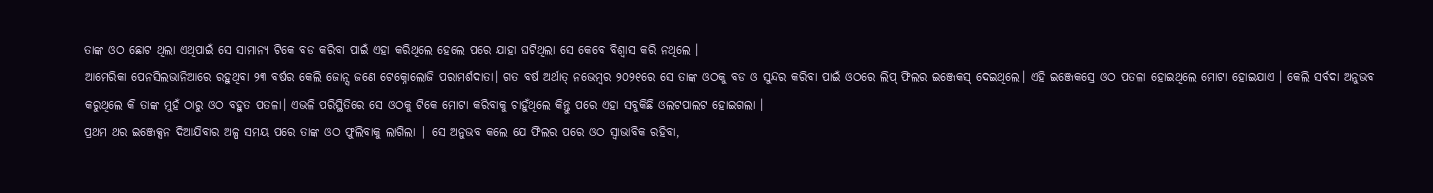ତାଙ୍କ ଓଠ ଛୋଟ ଥିଲା ଏଥିପାଇଁ ସେ ସାମାନ୍ୟ ଟିକେ ବଡ କରିବା ପାଇଁ ଏହା କରିଥିଲେ ହେଲେ ପରେ ଯାହା ଘଟିଥିଲା ସେ କେବେ ବିଶ୍ବାସ କରି ନଥିଲେ ।
ଆମେରିକା ପେନସିଲଭାନିଆରେ ରହୁଥିବା ୨୩ ବର୍ଷର କେଲି ଜୋନ୍ସ ଜଣେ ଟେକ୍ନୋଲୋଜି ପରାମର୍ଶଦାତା। ଗତ ବର୍ଷ ଅର୍ଥାତ୍ ନଭେମ୍ବର ୨୦୨୧ରେ ସେ ତାଙ୍କ ଓଠକୁ ବଡ ଓ ସୁନ୍ଦର କରିବା ପାଇଁ ଓଠରେ ଲିପ୍ ଫିଲର ଇଞ୍ଜେକସ୍ ଦେଇଥିଲେ। ଏହି ଇଞ୍ଜେକସ୍ରେ ଓଠ ପତଳା ହୋଇଥିଲେ ମୋଟା ହୋଇଯାଏ । କେଲି ସର୍ବଦା ଅନୁଭବ କରୁଥିଲେ କି ତାଙ୍କ ମୁହଁ ଠାରୁ ଓଠ ବହୁତ ପତଳା। ଏଭଳି ପରିସ୍ଥିତିରେ ସେ ଓଠକୁ ଟିକେ ମୋଟା କରିବାକୁ ଚାହୁଁଥିଲେ କିନ୍ତୁ ପରେ ଏହା ସବୁକିଛି ଓଲଟପାଲଟ ହୋଇଗଲା ।
ପ୍ରଥମ ଥର ଇଞ୍ଜେକ୍ସନ ଦିଆଯିବାର ଅଳ୍ପ ସମୟ ପରେ ତାଙ୍କ ଓଠ ଫୁଲିବାକୁ ଲାଗିଲା | ସେ ଅନୁଭବ କଲେ ଯେ ଫିଲର ପରେ ଓଠ ସ୍ୱାଭାବିକ ରହିବା,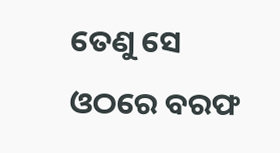ତେଣୁ ସେ ଓଠରେ ବରଫ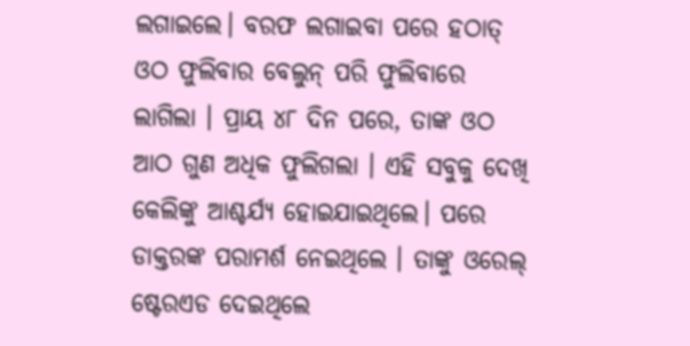ଲଗାଇଲେ। ବରଫ ଲଗାଇବା ପରେ ହଠାତ୍ ଓଠ ଫୁଲିବାର ବେଲୁନ୍ ପରି ଫୁଲିବାରେ ଲାଗିଲା । ପ୍ରାୟ ୪୮ ଦିନ ପରେ, ତାଙ୍କ ଓଠ ଆଠ ଗୁଣ ଅଧିକ ଫୁଲିଗଲା । ଏହି ସବୁକୁ ଦେଖି କେଲିଙ୍କୁ ଆଶ୍ଚର୍ଯ୍ୟ ହୋଇଯାଇଥିଲେ। ପରେ ଡାକ୍ତରଙ୍କ ପରାମର୍ଶ ନେଇଥିଲେ । ତାଙ୍କୁ ଓରେଲ୍ ଷ୍ଟେରଏଡ ଦେଇଥିଲେ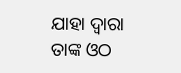ଯାହା ଦ୍ବାରା ତାଙ୍କ ଓଠ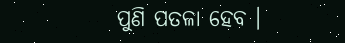ପୁଣି ପତଳା ହେବ ।